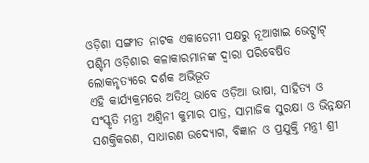ଓଡ଼ିଶା ସଙ୍ଗୀତ ନାଟକ ଏକାଡେମୀ ପକ୍ଷରୁ ନୂଆଖାଇ ଭେଟ୍ଘାଟ୍
ପଶ୍ଚିମ ଓଡ଼ିଶାର କଳାକାରମାନଙ୍କ ଦ୍ୱାରା ପରିବେଷିତ ଲୋକନୃତ୍ୟରେ ଦର୍ଶକ ଅଭିଭୂତ
ଏହି କାର୍ଯ୍ୟକ୍ରମରେ ଅତିଥି ଭାବେ ଓଡ଼ିଆ ଭାଷା, ସାହିତ୍ୟ ଓ ସଂସ୍କୃତି ମନ୍ତ୍ରୀ ଅଶ୍ୱିନୀ କୁମାର ପାତ୍ର, ସାମାଜିକ ସୁରକ୍ଷା ଓ ଭିନ୍ନକ୍ଷମ ସଶକ୍ତିକରଣ, ସାଧାରଣ ଉଦ୍ୟୋଗ, ବିଜ୍ଞାନ ଓ ପ୍ରଯୁକ୍ତି ମନ୍ତ୍ରୀ ଶ୍ରୀ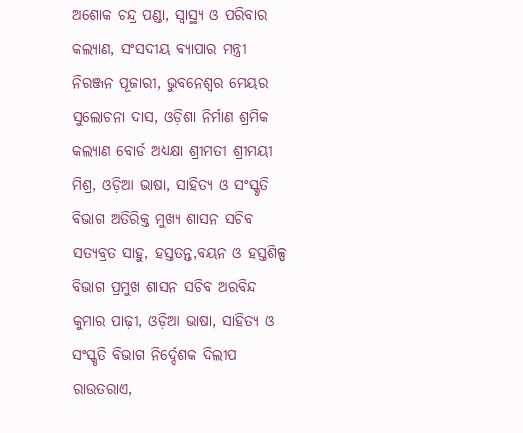ଅଶୋକ ଚନ୍ଦ୍ର ପଣ୍ଡା, ସ୍ୱାସ୍ଥ୍ୟ ଓ ପରିବାର କଲ୍ୟାଣ, ସଂସଦୀୟ ବ୍ୟାପାର ମନ୍ତ୍ରୀ ନିରଞ୍ଜନ ପୂଜାରୀ, ଭୁବନେଶ୍ୱର ମେୟର ସୁଲୋଚନା ଦାସ, ଓଡ଼ିଶା ନିର୍ମାଣ ଶ୍ରମିକ କଲ୍ୟାଣ ବୋର୍ଡ ଅଧ୍ୟକ୍ଷା ଶ୍ରୀମତୀ ଶ୍ରୀମୟୀ ମିଶ୍ର, ଓଡ଼ିଆ ଭାଷା, ସାହିତ୍ୟ ଓ ସଂସ୍କୃତି ବିଭାଗ ଅତିରିକ୍ତ ମୁଖ୍ୟ ଶାସନ ସଚିବ ସତ୍ୟବ୍ରତ ସାହୁ, ହସ୍ତତନ୍ତ,ବୟନ ଓ ହସ୍ତଶିଳ୍ପ ବିଭାଗ ପ୍ରମୁଖ ଶାସନ ସଚିବ ଅରବିନ୍ଦ କୁମାର ପାଢ଼ୀ, ଓଡ଼ିଆ ଭାଷା, ସାହିତ୍ୟ ଓ ସଂସ୍କୃତି ବିଭାଗ ନିର୍ଦ୍ଦେଶକ ଦିଲୀପ ରାଉତରାଏ,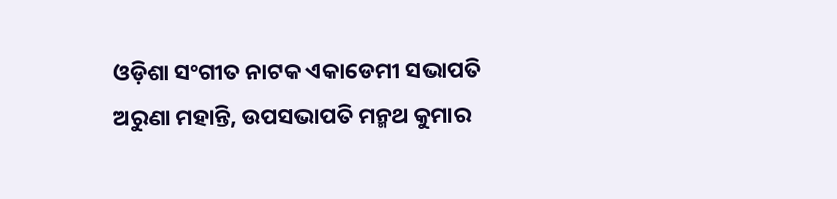ଓଡ଼ିଶା ସଂଗୀତ ନାଟକ ଏକାଡେମୀ ସଭାପତି ଅରୁଣା ମହାନ୍ତି, ଉପସଭାପତି ମନ୍ମଥ କୁମାର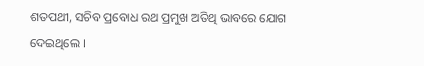ଶତପଥୀ, ସଚିବ ପ୍ରବୋଧ ରଥ ପ୍ରମୁଖ ଅତିଥି ଭାବରେ ଯୋଗ ଦେଇଥିଲେ ।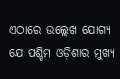ଏଠାରେ ଉଲ୍ଲେଖ ଯୋଗ୍ୟ ଯେ ପଶ୍ଚିମ ଓଡ଼ିଶାର ମୁଖ୍ୟ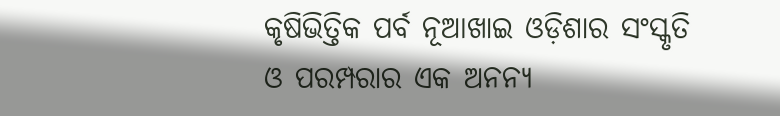କୃଷିଭିତ୍ତିକ ପର୍ବ ନୂଆଖାଇ ଓଡ଼ିଶାର ସଂସ୍କୃତି ଓ ପରମ୍ପରାର ଏକ ଅନନ୍ୟ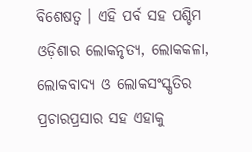ବିଶେଷତ୍ୱ । ଏହି ପର୍ବ ସହ ପଶ୍ଚିମ ଓଡ଼ିଶାର ଲୋକନୃତ୍ୟ, ଲୋକକଳା, ଲୋକବାଦ୍ୟ ଓ ଲୋକସଂସ୍କୃତିର ପ୍ରଚାରପ୍ରସାର ସହ ଏହାକୁ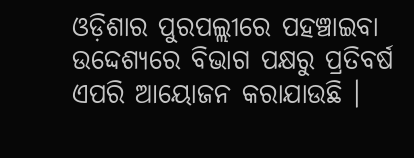ଓଡ଼ିଶାର ପୁରପଲ୍ଲୀରେ ପହଞ୍ଚାଇବା ଉଦ୍ଦେଶ୍ୟରେ ବିଭାଗ ପକ୍ଷରୁ ପ୍ରତିବର୍ଷ ଏପରି ଆୟୋଜନ କରାଯାଉଛି ।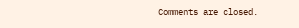Comments are closed.